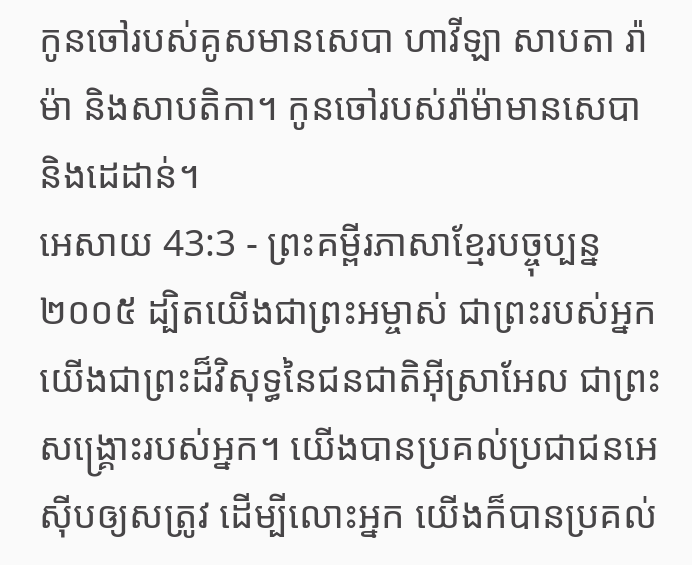កូនចៅរបស់គូសមានសេបា ហាវីឡា សាបតា រ៉ាម៉ា និងសាបតិកា។ កូនចៅរបស់រ៉ាម៉ាមានសេបា និងដេដាន់។
អេសាយ 43:3 - ព្រះគម្ពីរភាសាខ្មែរបច្ចុប្បន្ន ២០០៥ ដ្បិតយើងជាព្រះអម្ចាស់ ជាព្រះរបស់អ្នក យើងជាព្រះដ៏វិសុទ្ធនៃជនជាតិអ៊ីស្រាអែល ជាព្រះសង្គ្រោះរបស់អ្នក។ យើងបានប្រគល់ប្រជាជនអេស៊ីបឲ្យសត្រូវ ដើម្បីលោះអ្នក យើងក៏បានប្រគល់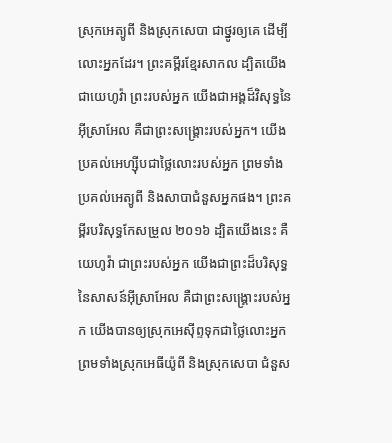ស្រុកអេត្យូពី និងស្រុកសេបា ជាថ្នូរឲ្យគេ ដើម្បីលោះអ្នកដែរ។ ព្រះគម្ពីរខ្មែរសាកល ដ្បិតយើងជាយេហូវ៉ា ព្រះរបស់អ្នក យើងជាអង្គដ៏វិសុទ្ធនៃអ៊ីស្រាអែល គឺជាព្រះសង្គ្រោះរបស់អ្នក។ យើងប្រគល់អេហ្ស៊ីបជាថ្លៃលោះរបស់អ្នក ព្រមទាំងប្រគល់អេត្យូពី និងសាបាជំនួសអ្នកផង។ ព្រះគម្ពីរបរិសុទ្ធកែសម្រួល ២០១៦ ដ្បិតយើងនេះ គឺយេហូវ៉ា ជាព្រះរបស់អ្នក យើងជាព្រះដ៏បរិសុទ្ធនៃសាសន៍អ៊ីស្រាអែល គឺជាព្រះសង្គ្រោះរបស់អ្នក យើងបានឲ្យស្រុកអេស៊ីព្ទទុកជាថ្លៃលោះអ្នក ព្រមទាំងស្រុកអេធីយ៉ូពី និងស្រុកសេបា ជំនួស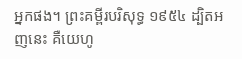អ្នកផង។ ព្រះគម្ពីរបរិសុទ្ធ ១៩៥៤ ដ្បិតអញនេះ គឺយេហូ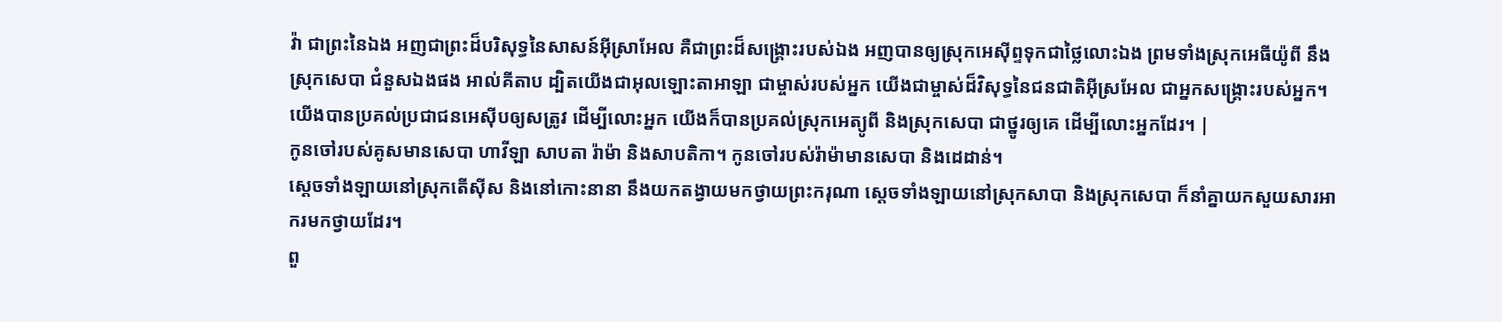វ៉ា ជាព្រះនៃឯង អញជាព្រះដ៏បរិសុទ្ធនៃសាសន៍អ៊ីស្រាអែល គឺជាព្រះដ៏សង្គ្រោះរបស់ឯង អញបានឲ្យស្រុកអេស៊ីព្ទទុកជាថ្លៃលោះឯង ព្រមទាំងស្រុកអេធីយ៉ូពី នឹងស្រុកសេបា ជំនួសឯងផង អាល់គីតាប ដ្បិតយើងជាអុលឡោះតាអាឡា ជាម្ចាស់របស់អ្នក យើងជាម្ចាស់ដ៏វិសុទ្ធនៃជនជាតិអ៊ីស្រអែល ជាអ្នកសង្គ្រោះរបស់អ្នក។ យើងបានប្រគល់ប្រជាជនអេស៊ីបឲ្យសត្រូវ ដើម្បីលោះអ្នក យើងក៏បានប្រគល់ស្រុកអេត្យូពី និងស្រុកសេបា ជាថ្នូរឲ្យគេ ដើម្បីលោះអ្នកដែរ។ |
កូនចៅរបស់គូសមានសេបា ហាវីឡា សាបតា រ៉ាម៉ា និងសាបតិកា។ កូនចៅរបស់រ៉ាម៉ាមានសេបា និងដេដាន់។
ស្ដេចទាំងឡាយនៅស្រុកតើស៊ីស និងនៅកោះនានា នឹងយកតង្វាយមកថ្វាយព្រះករុណា ស្ដេចទាំងឡាយនៅស្រុកសាបា និងស្រុកសេបា ក៏នាំគ្នាយកសួយសារអាករមកថ្វាយដែរ។
ពួ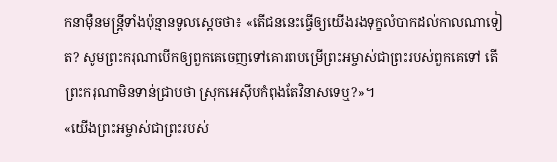កនាម៉ឺនមន្ត្រីទាំងប៉ុន្មានទូលស្ដេចថា៖ «តើជននេះធ្វើឲ្យយើងរងទុក្ខលំបាកដល់កាលណាទៀត? សូមព្រះករុណាបើកឲ្យពួកគេចេញទៅគោរពបម្រើព្រះអម្ចាស់ជាព្រះរបស់ពួកគេទៅ តើព្រះករុណាមិនទាន់ជ្រាបថា ស្រុកអេស៊ីបកំពុងតែវិនាសទេឬ?»។
«យើងព្រះអម្ចាស់ជាព្រះរបស់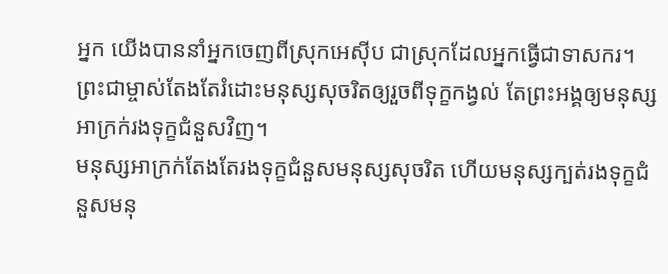អ្នក យើងបាននាំអ្នកចេញពីស្រុកអេស៊ីប ជាស្រុកដែលអ្នកធ្វើជាទាសករ។
ព្រះជាម្ចាស់តែងតែរំដោះមនុស្សសុចរិតឲ្យរួចពីទុក្ខកង្វល់ តែព្រះអង្គឲ្យមនុស្សអាក្រក់រងទុក្ខជំនួសវិញ។
មនុស្សអាក្រក់តែងតែរងទុក្ខជំនួសមនុស្សសុចរិត ហើយមនុស្សក្បត់រងទុក្ខជំនួសមនុ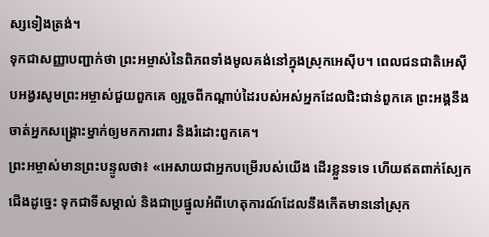ស្សទៀងត្រង់។
ទុកជាសញ្ញាបញ្ជាក់ថា ព្រះអម្ចាស់នៃពិភពទាំងមូលគង់នៅក្នុងស្រុកអេស៊ីប។ ពេលជនជាតិអេស៊ីបអង្វរសូមព្រះអម្ចាស់ជួយពួកគេ ឲ្យរួចពីកណ្ដាប់ដៃរបស់អស់អ្នកដែលជិះជាន់ពួកគេ ព្រះអង្គនឹងចាត់អ្នកសង្គ្រោះម្នាក់ឲ្យមកការពារ និងរំដោះពួកគេ។
ព្រះអម្ចាស់មានព្រះបន្ទូលថា៖ «អេសាយជាអ្នកបម្រើរបស់យើង ដើរខ្លួនទទេ ហើយឥតពាក់ស្បែកជើងដូច្នេះ ទុកជាទីសម្គាល់ និងជាប្រផ្នូលអំពីហេតុការណ៍ដែលនឹងកើតមាននៅស្រុក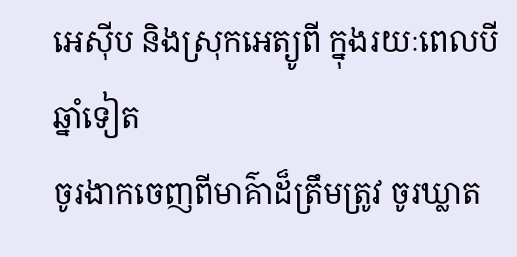អេស៊ីប និងស្រុកអេត្យូពី ក្នុងរយៈពេលបីឆ្នាំទៀត
ចូរងាកចេញពីមាគ៌ាដ៏ត្រឹមត្រូវ ចូរឃ្លាត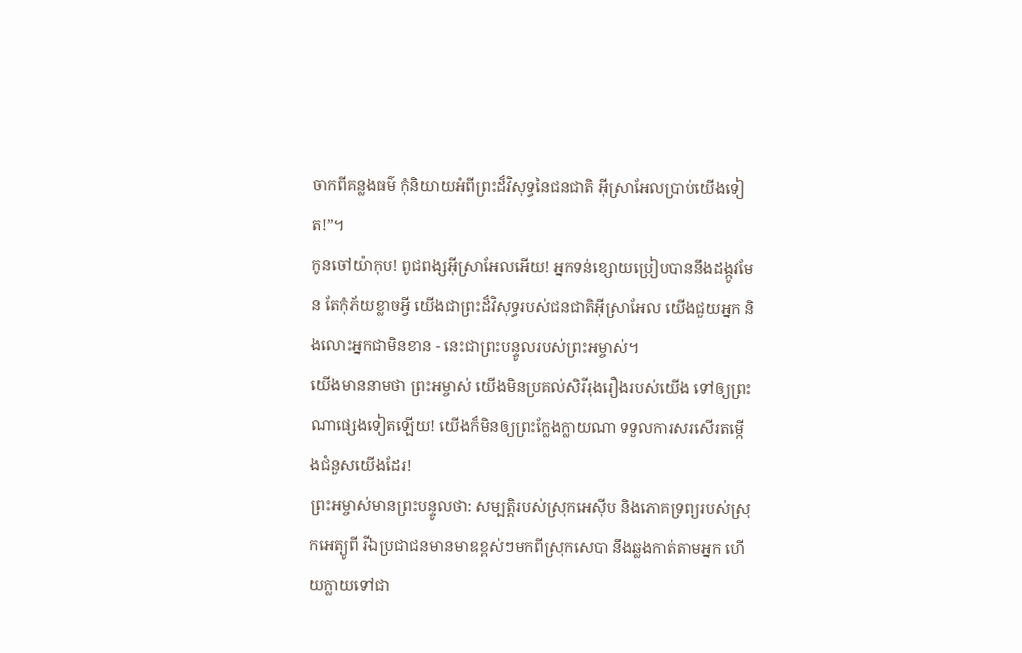ចាកពីគន្លងធម៌ កុំនិយាយអំពីព្រះដ៏វិសុទ្ធនៃជនជាតិ អ៊ីស្រាអែលប្រាប់យើងទៀត!”។
កូនចៅយ៉ាកុប! ពូជពង្សអ៊ីស្រាអែលអើយ! អ្នកទន់ខ្សោយប្រៀបបាននឹងដង្កូវមែន តែកុំភ័យខ្លាចអ្វី យើងជាព្រះដ៏វិសុទ្ធរបស់ជនជាតិអ៊ីស្រាអែល យើងជួយអ្នក និងលោះអ្នកជាមិនខាន - នេះជាព្រះបន្ទូលរបស់ព្រះអម្ចាស់។
យើងមាននាមថា ព្រះអម្ចាស់ យើងមិនប្រគល់សិរីរុងរឿងរបស់យើង ទៅឲ្យព្រះណាផ្សេងទៀតឡើយ! យើងក៏មិនឲ្យព្រះក្លែងក្លាយណា ទទួលការសរសើរតម្កើងជំនួសយើងដែរ!
ព្រះអម្ចាស់មានព្រះបន្ទូលថា: សម្បត្តិរបស់ស្រុកអេស៊ីប និងភោគទ្រព្យរបស់ស្រុកអេត្យូពី រីឯប្រជាជនមានមាឌខ្ពស់ៗមកពីស្រុកសេបា នឹងឆ្លងកាត់តាមអ្នក ហើយក្លាយទៅជា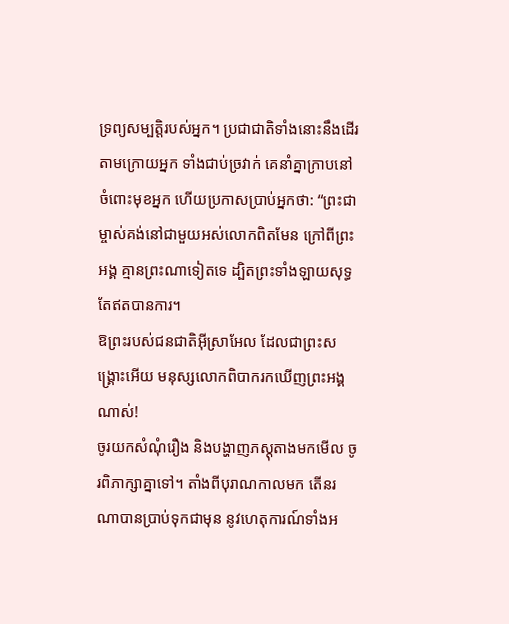ទ្រព្យសម្បត្តិរបស់អ្នក។ ប្រជាជាតិទាំងនោះនឹងដើរតាមក្រោយអ្នក ទាំងជាប់ច្រវាក់ គេនាំគ្នាក្រាបនៅចំពោះមុខអ្នក ហើយប្រកាសប្រាប់អ្នកថា: “ព្រះជាម្ចាស់គង់នៅជាមួយអស់លោកពិតមែន ក្រៅពីព្រះអង្គ គ្មានព្រះណាទៀតទេ ដ្បិតព្រះទាំងឡាយសុទ្ធតែឥតបានការ។
ឱព្រះរបស់ជនជាតិអ៊ីស្រាអែល ដែលជាព្រះសង្គ្រោះអើយ មនុស្សលោកពិបាករកឃើញព្រះអង្គណាស់!
ចូរយកសំណុំរឿង និងបង្ហាញភស្តុតាងមកមើល ចូរពិភាក្សាគ្នាទៅ។ តាំងពីបុរាណកាលមក តើនរណាបានប្រាប់ទុកជាមុន នូវហេតុការណ៍ទាំងអ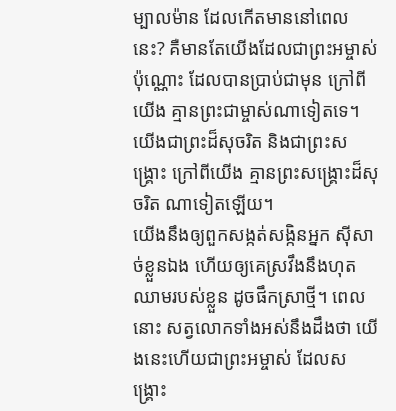ម្បាលម៉ាន ដែលកើតមាននៅពេលនេះ? គឺមានតែយើងដែលជាព្រះអម្ចាស់ប៉ុណ្ណោះ ដែលបានប្រាប់ជាមុន ក្រៅពីយើង គ្មានព្រះជាម្ចាស់ណាទៀតទេ។ យើងជាព្រះដ៏សុចរិត និងជាព្រះសង្គ្រោះ ក្រៅពីយើង គ្មានព្រះសង្គ្រោះដ៏សុចរិត ណាទៀតឡើយ។
យើងនឹងឲ្យពួកសង្កត់សង្កិនអ្នក ស៊ីសាច់ខ្លួនឯង ហើយឲ្យគេស្រវឹងនឹងហុតឈាមរបស់ខ្លួន ដូចផឹកស្រាថ្មី។ ពេលនោះ សត្វលោកទាំងអស់នឹងដឹងថា យើងនេះហើយជាព្រះអម្ចាស់ ដែលសង្គ្រោះ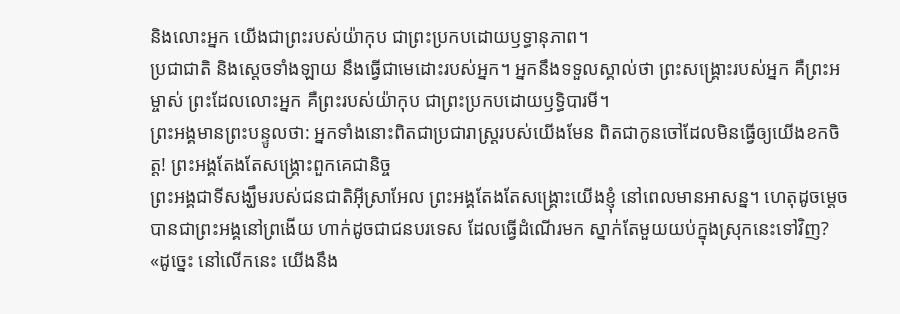និងលោះអ្នក យើងជាព្រះរបស់យ៉ាកុប ជាព្រះប្រកបដោយឫទ្ធានុភាព។
ប្រជាជាតិ និងស្ដេចទាំងឡាយ នឹងធ្វើជាមេដោះរបស់អ្នក។ អ្នកនឹងទទួលស្គាល់ថា ព្រះសង្គ្រោះរបស់អ្នក គឺព្រះអម្ចាស់ ព្រះដែលលោះអ្នក គឺព្រះរបស់យ៉ាកុប ជាព្រះប្រកបដោយឫទ្ធិបារមី។
ព្រះអង្គមានព្រះបន្ទូលថា: អ្នកទាំងនោះពិតជាប្រជារាស្ត្ររបស់យើងមែន ពិតជាកូនចៅដែលមិនធ្វើឲ្យយើងខកចិត្ត! ព្រះអង្គតែងតែសង្គ្រោះពួកគេជានិច្ច
ព្រះអង្គជាទីសង្ឃឹមរបស់ជនជាតិអ៊ីស្រាអែល ព្រះអង្គតែងតែសង្គ្រោះយើងខ្ញុំ នៅពេលមានអាសន្ន។ ហេតុដូចម្ដេចបានជាព្រះអង្គនៅព្រងើយ ហាក់ដូចជាជនបរទេស ដែលធ្វើដំណើរមក ស្នាក់តែមួយយប់ក្នុងស្រុកនេះទៅវិញ?
«ដូច្នេះ នៅលើកនេះ យើងនឹង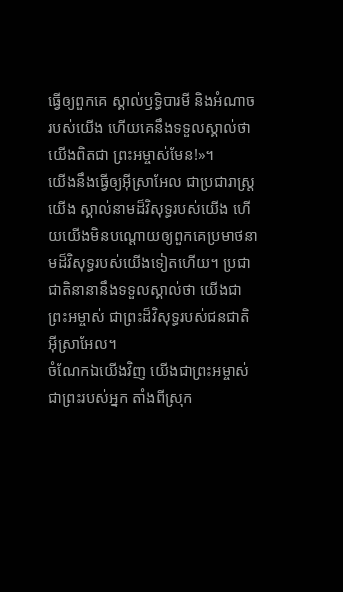ធ្វើឲ្យពួកគេ ស្គាល់ឫទ្ធិបារមី និងអំណាចរបស់យើង ហើយគេនឹងទទួលស្គាល់ថា យើងពិតជា ព្រះអម្ចាស់មែន!»។
យើងនឹងធ្វើឲ្យអ៊ីស្រាអែល ជាប្រជារាស្ត្រយើង ស្គាល់នាមដ៏វិសុទ្ធរបស់យើង ហើយយើងមិនបណ្ដោយឲ្យពួកគេប្រមាថនាមដ៏វិសុទ្ធរបស់យើងទៀតហើយ។ ប្រជាជាតិនានានឹងទទួលស្គាល់ថា យើងជាព្រះអម្ចាស់ ជាព្រះដ៏វិសុទ្ធរបស់ជនជាតិអ៊ីស្រាអែល។
ចំណែកឯយើងវិញ យើងជាព្រះអម្ចាស់ ជាព្រះរបស់អ្នក តាំងពីស្រុក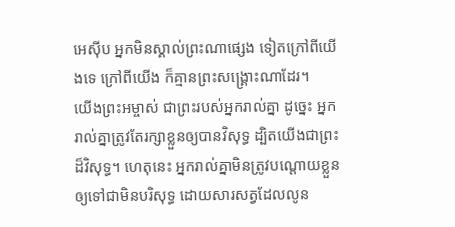អេស៊ីប អ្នកមិនស្គាល់ព្រះណាផ្សេង ទៀតក្រៅពីយើងទេ ក្រៅពីយើង ក៏គ្មានព្រះសង្គ្រោះណាដែរ។
យើងព្រះអម្ចាស់ ជាព្រះរបស់អ្នករាល់គ្នា ដូច្នេះ អ្នករាល់គ្នាត្រូវតែរក្សាខ្លួនឲ្យបានវិសុទ្ធ ដ្បិតយើងជាព្រះដ៏វិសុទ្ធ។ ហេតុនេះ អ្នករាល់គ្នាមិនត្រូវបណ្ដោយខ្លួនឲ្យទៅជាមិនបរិសុទ្ធ ដោយសារសត្វដែលលូន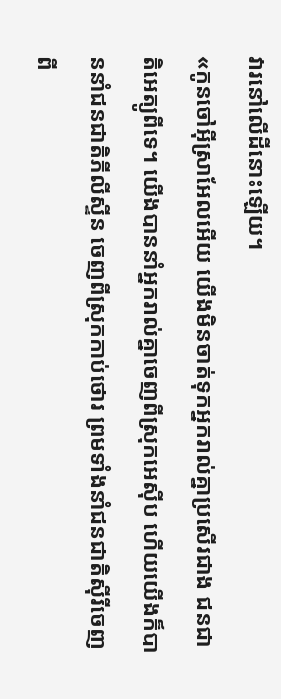វារនៅលើដីនោះឡើយ។
«កូនចៅអ៊ីស្រាអែលអើយ យើងមិនចាត់ទុកអ្នករាល់គ្នាប្រសើរជាង ជនជាតិអេត្យូពីទេ។ យើងបាននាំអ្នករាល់គ្នាចេញពីស្រុកអេស៊ីប ហើយយើងក៏បាននាំជនជាតិភីលីស្ទីន ចេញពីស្រុកកាប់ថោរ ព្រមទាំងនាំជនជាតិស៊ីរីចេញពី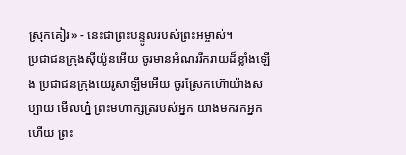ស្រុកគៀរ» - នេះជាព្រះបន្ទូលរបស់ព្រះអម្ចាស់។
ប្រជាជនក្រុងស៊ីយ៉ូនអើយ ចូរមានអំណររីករាយដ៏ខ្លាំងឡើង ប្រជាជនក្រុងយេរូសាឡឹមអើយ ចូរស្រែកហ៊ោយ៉ាងសប្បាយ មើលហ្ន៎ ព្រះមហាក្សត្ររបស់អ្នក យាងមករកអ្នកហើយ ព្រះ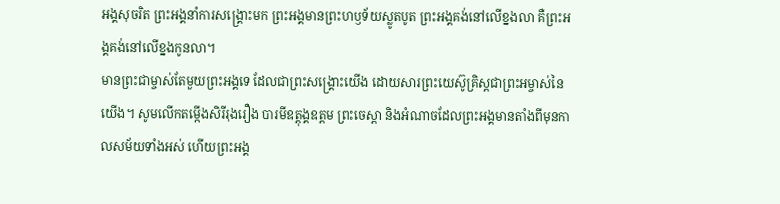អង្គសុចរិត ព្រះអង្គនាំការសង្គ្រោះមក ព្រះអង្គមានព្រះហឫទ័យស្លូតបូត ព្រះអង្គគង់នៅលើខ្នងលា គឺព្រះអង្គគង់នៅលើខ្នងកូនលា។
មានព្រះជាម្ចាស់តែមួយព្រះអង្គទេ ដែលជាព្រះសង្គ្រោះយើង ដោយសារព្រះយេស៊ូគ្រិស្តជាព្រះអម្ចាស់នៃយើង។ សូមលើកតម្កើងសិរីរុងរឿង បារមីឧត្តុង្គឧត្ដម ព្រះចេស្ដា និងអំណាចដែលព្រះអង្គមានតាំងពីមុនកាលសម័យទាំងអស់ ហើយព្រះអង្គ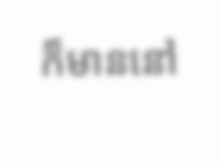ក៏មាននៅ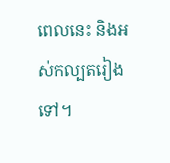ពេលនេះ និងអស់កល្បតរៀងទៅ។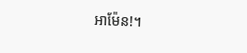អាម៉ែន!។